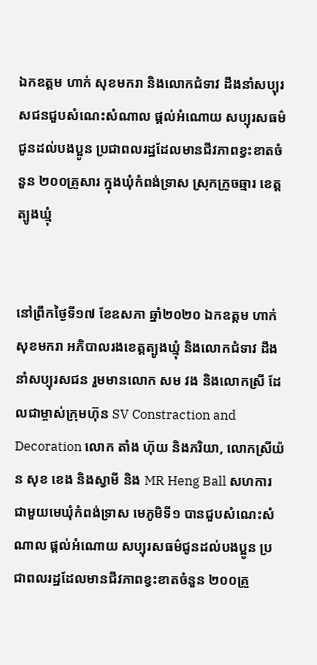ឯកឧត្តម ហាក់ សុខមករា និងលោកជំទាវ ដឹងនាំសប្បុរសជនជួបសំណេះសំណាល ផ្តល់អំណោយ សប្បុរសធម៌ជូនដល់បងប្អូន ប្រជាពលរដ្ឋដែលមានជីវភាពខ្វះខាតចំនួន ២០០គ្រួសារ ក្នុងឃុំកំពង់ទ្រាស ស្រុកក្រូចឆ្មារ ខេត្តត្បូងឃ្មុំ


នៅព្រឹកថ្ងៃទី១៧ ខែឧសភា ឆ្នាំ២០២០ ឯកឧត្តម ហាក់ សុខមករា អភិបាលរងខេត្តត្បូងឃ្មុំ និងលោកជំទាវ ដឹងនាំសប្បុរសជន រួមមានលោក សម វង និងលោកស្រី ដែលជាម្ចាស់ក្រុមហ៊ុន SV Constraction and Decoration លោក តាំង ហ៊ុយ និងភរិយា, លោកស្រីយ៉ន សុខ ខេង និងស្វាមី និង MR Heng Ball សហការជាមួយមេឃុំកំពង់ទ្រាស មេភូមិទី១ បានជួបសំណេះសំណាល ផ្តល់អំណោយ សប្បុរសធម៌ជូនដល់បងប្អូន ប្រជាពលរដ្ឋដែលមានជីវភាពខ្វះខាតចំនួន ២០០គ្រួ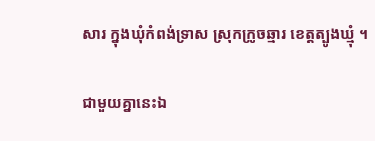សារ ក្នុងឃុំកំពង់ទ្រាស ស្រុកក្រូចឆ្មារ ខេត្តត្បូងឃ្មុំ ។

ជាមួយគ្នានេះឯ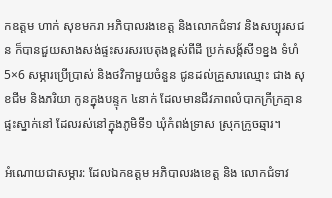កឧត្តម ហាក់ សុខមករា អភិបាលរងខេត្ត និងលោកជំទាវ និងសប្បុរសជន ក៏បានជួយសាងសង់ផ្ទះសរសរបេតុងខ្ពស់ពីដី ប្រក់សង្ក័សី១ខ្នង ទំហំ5×6 សម្ភារប្រើប្រាស់ និងថវិកាមួយចំនួន ជូនដល់គ្រួសារឈ្មោះ ជាង សុខជីម និងភរិយា កូនក្នុងបន្ទុក ៤នាក់ ដែលមានជីវភាពលំបាកក្រីក្រគ្មានផ្ទះស្នាក់នៅ ដែលរស់នៅក្នុងភូមិទី១ ឃុំកំពង់ទ្រាស ស្រុកក្រូចឆ្មារ។

អំណោយជាសម្ភារ: ដែលឯកឧត្តម អភិបាលរងខេត្ត និង លោកជំទាវ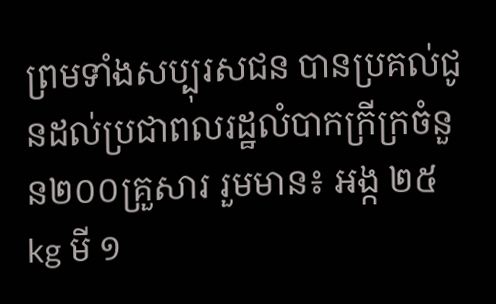ព្រមទាំងសប្បុរសជន បានប្រគល់ជូនដល់ប្រជាពលរដ្ឋលំបាកក្រីក្រចំនួន២០០គ្រួសារ រួមមាន៖ អង្ក ២៥kg មី ១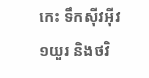កេះ ទឹកស៊ីវអ៊ីវ១យួរ និងថវិ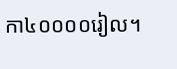កា៤០០០០រៀល។